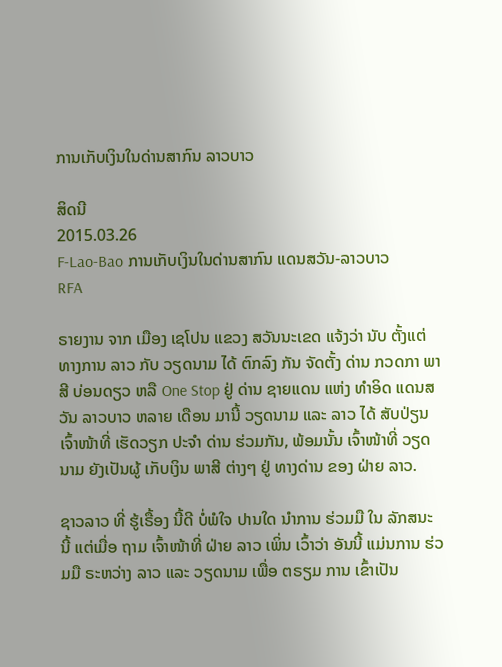ການເກັບເງິນໃນດ່ານສາກົນ ລາວບາວ

ສິດນີ
2015.03.26
F-Lao-Bao ການເກັບເງິນໃນດ່ານສາກົນ ແດນສວັນ-ລາວບາວ
RFA

ຣາຍງານ ຈາກ ເມືອງ ເຊໂປນ ແຂວງ ສວັນນະເຂດ ແຈ້ງວ່າ ນັບ ຕັ້ງແຕ່ ທາງການ ລາວ ກັບ ວຽດນາມ ໄດ້ ຕົກລົງ ກັນ ຈັດຕັ້ງ ດ່ານ ກວດກາ ພາສີ ບ່ອນດຽວ ຫລື One Stop ຢູ່ ດ່ານ ຊາຍແດນ ແຫ່ງ ທໍາອິດ ແດນສວັນ ລາວບາວ ຫລາຍ ເດືອນ ມານີ້ ວຽດນາມ ແລະ ລາວ ໄດ້ ສັບປ່ຽນ ເຈົ້າໜ້າທີ່ ເຮັດວຽກ ປະຈໍາ ດ່ານ ຮ່ວມກັນ, ພ້ອມນັ້ນ ເຈົ້າໜ້າທີ່ ວຽດນາມ ຍັງເປັນຜູ້ ເກັບເງິນ ພາສີ ຕ່າງໆ ຢູ່ ທາງດ່ານ ຂອງ ຝ່າຍ ລາວ.

ຊາວລາວ ທີ່ ຮູ້ເຣື້ອງ ນີ້ດີ ບໍ່ພໍໃຈ ປານໃດ ນໍາການ ຮ່ວມມື ໃນ ລັກສນະ ນີ້ ແຕ່ເມື່ອ ຖາມ ເຈົ້າໜ້າທີ່ ຝ່າຍ ລາວ ເພິ່ນ ເວົ້າວ່າ ອັນນີ້ ແມ່ນການ ຮ່ວມມື ຣະຫວ່າງ ລາວ ແລະ ວຽດນາມ ເພື່ອ ຕຣຽມ ການ ເຂົ້າເປັນ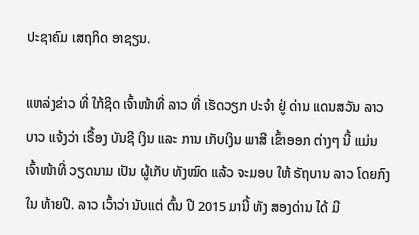ປະຊາຄົມ ເສຖກິດ ອາຊຽນ.

ແຫລ່ງຂ່າວ ທີ່ ໃກ້ຊິດ ເຈົ້າໜ້າທີ່ ລາວ ທີ່ ເຮັດວຽກ ປະຈໍາ ຢູ່ ດ່ານ ແດນສວັນ ລາວບາວ ແຈ້ງວ່າ ເຣື້ອງ ບັນຊີ ເງິນ ແລະ ການ ເກັບເງິນ ພາສີ ເຂົ້າອອກ ຕ່າງໆ ນີ້ ແມ່ນ ເຈົ້າໜ້າທີ່ ວຽດນາມ ເປັນ ຜູ້ເກັບ ທັງໝົດ ແລ້ວ ຈະມອບ ໃຫ້ ຣັຖບານ ລາວ ໂດຍກົງ ໃນ ທ້າຍປີ. ລາວ ເວົ້າວ່າ ນັບແຕ່ ຕົ້ນ ປີ 2015 ມານີ້ ທັງ ສອງດ່ານ ໄດ້ ມີ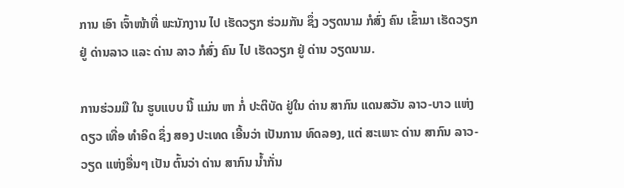ການ ເອົາ ເຈົ້າໜ້າທີ່ ພະນັກງານ ໄປ ເຮັດວຽກ ຮ່ວມກັນ ຊຶ່ງ ວຽດນາມ ກໍສົ່ງ ຄົນ ເຂົ້າມາ ເຮັດວຽກ ຢູ່ ດ່ານລາວ ແລະ ດ່ານ ລາວ ກໍສົ່ງ ຄົນ ໄປ ເຮັດວຽກ ຢູ່ ດ່ານ ວຽດນາມ.

ການຮ່ວມມື ໃນ ຮູບແບບ ນີ້ ແມ່ນ ຫາ ກໍ່ ປະຕິບັດ ຢູ່ໃນ ດ່ານ ສາກົນ ແດນສວັນ ລາວ-ບາວ ແຫ່ງດຽວ ເທື່ອ ທໍາອິດ ຊຶ່ງ ສອງ ປະເທດ ເອີ້ນວ່າ ເປັນການ ທົດລອງ, ແຕ່ ສະເພາະ ດ່ານ ສາກົນ ລາວ-ວຽດ ແຫ່ງອື່ນໆ ເປັນ ຕົ້ນວ່າ ດ່ານ ສາກົນ ນໍ້າກັ່ນ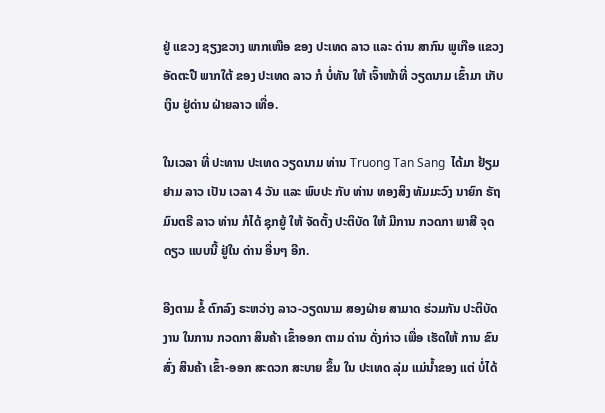ຢູ່ ແຂວງ ຊຽງຂວາງ ພາກເໜືອ ຂອງ ປະເທດ ລາວ ແລະ ດ່ານ ສາກົນ ພູເກືອ ແຂວງ ອັດຕະປື ພາກໃຕ້ ຂອງ ປະເທດ ລາວ ກໍ ບໍ່ທັນ ໃຫ້ ເຈົ້າໜ້າທີ່ ວຽດນາມ ເຂົ້າມາ ເກັບເງິນ ຢູ່ດ່ານ ຝ່າຍລາວ ເທື່ອ.

ໃນເວລາ ທີ່ ປະທານ ປະເທດ ວຽດນາມ ທ່ານ Truong Tan Sang  ໄດ້ມາ ຢ້ຽມຢາມ ລາວ ເປັນ ເວລາ 4 ວັນ ແລະ ພົບປະ ກັບ ທ່ານ ທອງສິງ ທັມມະວົງ ນາຍົກ ຣັຖມົນຕຣີ ລາວ ທ່ານ ກໍໄດ້ ຊຸກຍູ້ ໃຫ້ ຈັດຕັ້ງ ປະຕິບັດ ໃຫ້ ມີການ ກວດກາ ພາສີ ຈຸດດຽວ ແບບນີ້ ຢູ່ໃນ ດ່ານ ອື່ນໆ ອີກ.

ອີງຕາມ ຂໍ້ ຕົກລົງ ຣະຫວ່າງ ລາວ-ວຽດນາມ ສອງຝ່າຍ ສາມາດ ຮ່ວມກັນ ປະຕິບັດ ງານ ໃນການ ກວດກາ ສິນຄ້າ ເຂົ້າອອກ ຕາມ ດ່ານ ດັ່ງກ່າວ ເພື່ອ ເຮັດໃຫ້ ການ ຂົນສົ່ງ ສິນຄ້າ ເຂົ້າ-ອອກ ສະດວກ ສະບາຍ ຂຶ້ນ ໃນ ປະເທດ ລຸ່ມ ແມ່ນ້ຳຂອງ ແຕ່ ບໍ່ໄດ້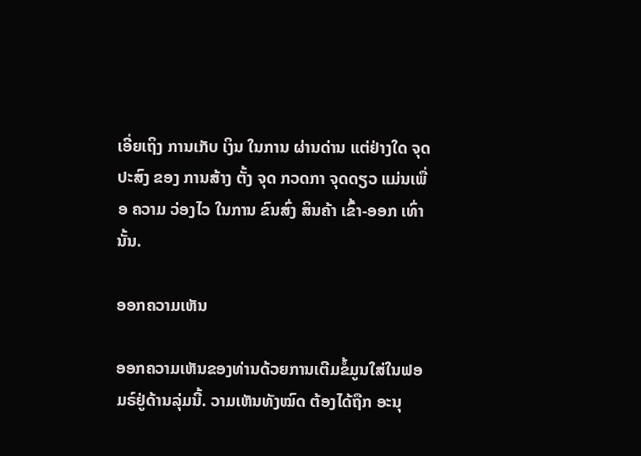ເອີ່ຍເຖິງ ການເກັບ ເງິນ ໃນການ ຜ່ານດ່ານ ແຕ່ຢ່າງໃດ ຈຸດປະສົງ ຂອງ ການສ້າງ ຕັ້ງ ຈຸດ ກວດກາ ຈຸດດຽວ ແມ່ນເພື່ອ ຄວາມ ວ່ອງໄວ ໃນການ ຂົນສົ່ງ ສິນຄ້າ ເຂົ້າ-ອອກ ເທົ່ານັ້ນ.

ອອກຄວາມເຫັນ

ອອກຄວາມເຫັນຂອງທ່ານດ້ວຍການເຕີມຂໍ້ມູນໃສ່ໃນຟອມຣ໌ຢູ່ດ້ານລຸ່ມນີ້. ວາມເຫັນທັງໝົດ ຕ້ອງໄດ້ຖືກ ອະນຸ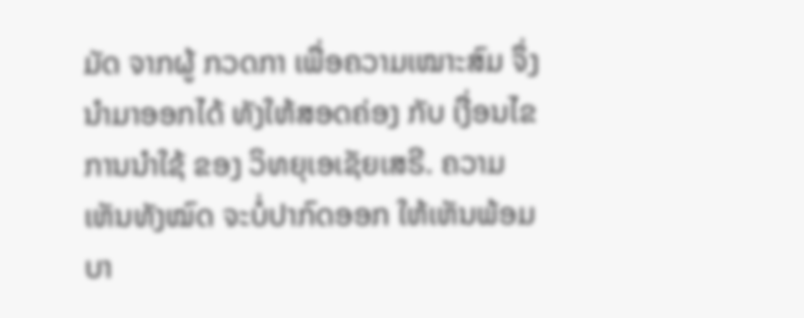ມັດ ຈາກຜູ້ ກວດກາ ເພື່ອຄວາມເໝາະສົມ ຈຶ່ງນໍາມາອອກໄດ້ ທັງໃຫ້ສອດຄ່ອງ ກັບ ເງື່ອນໄຂ ການນຳໃຊ້ ຂອງ ວິທຍຸເອເຊັຍເສຣີ. ຄວາມເຫັນທັງໝົດ ຈະບໍ່ປາກົດອອກ ໃຫ້ເຫັນພ້ອມບາ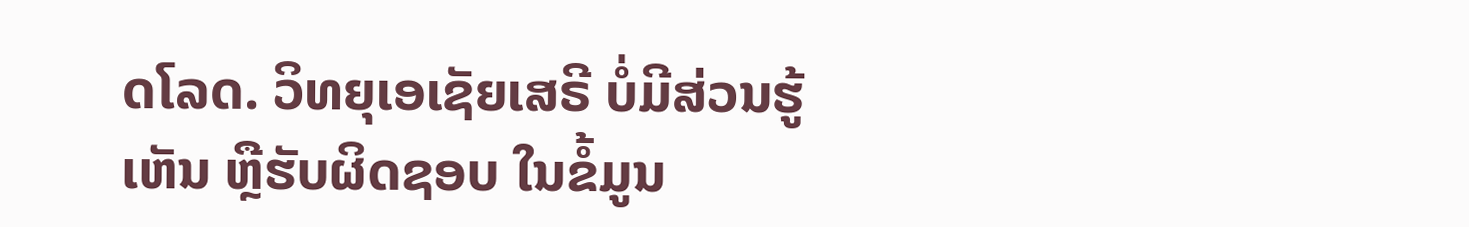ດໂລດ. ວິທຍຸເອເຊັຍເສຣີ ບໍ່ມີສ່ວນຮູ້ເຫັນ ຫຼືຮັບຜິດຊອບ ໃນຂໍ້ມູນ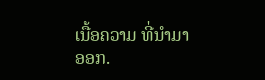ເນື້ອຄວາມ ທີ່ນໍາມາອອກ.